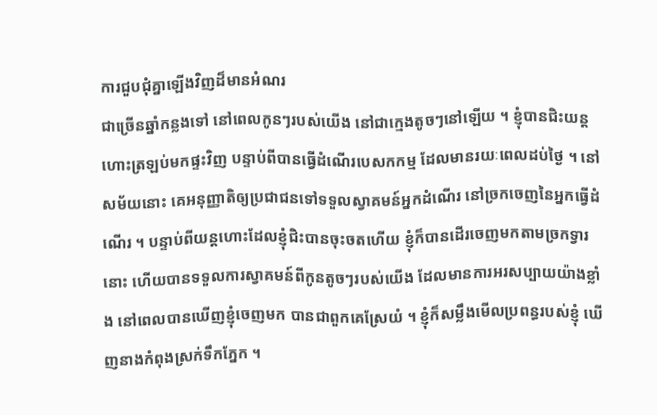ការជួបជុំគ្នាឡើងវិញដ៏មានអំណរ
ជាច្រើនឆ្នាំកន្លងទៅ នៅពេលកូនៗរបស់យើង នៅជាក្មេងតូចៗនៅឡើយ ។ ខ្ញុំបានជិះយន្តហោះត្រឡប់មកផ្ទះវិញ បន្ទាប់ពីបានធ្វើដំណើរបេសកកម្ម ដែលមានរយៈពេលដប់ថ្ងៃ ។ នៅសម័យនោះ គេអនុញ្ញាតិឲ្យប្រជាជនទៅទទួលស្វាគមន៍អ្នកដំណើរ នៅច្រកចេញនៃអ្នកធ្វើដំណើរ ។ បន្ទាប់ពីយន្តហោះដែលខ្ញុំជិះបានចុះចតហើយ ខ្ញុំក៏បានដើរចេញមកតាមច្រកទ្វារនោះ ហើយបានទទួលការស្វាគមន៍ពីកូនតូចៗរបស់យើង ដែលមានការអរសប្បាយយ៉ាងខ្លាំង នៅពេលបានឃើញខ្ញុំចេញមក បានជាពួកគេស្រែយំ ។ ខ្ញុំក៏សម្លឹងមើលប្រពន្ធរបស់ខ្ញុំ ឃើញនាងកំពុងស្រក់ទឹកភ្នែក ។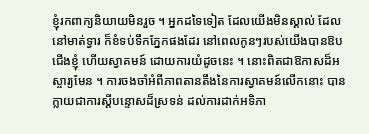ខ្ញុំរកពាក្យនិយាយមិនរួច ។ អ្នកដទៃទៀត ដែលយើងមិនស្គាល់ ដែលនៅមាត់ទ្វារ ក៏ខំទប់ទឹកភ្នែកផងដែរ នៅពេលកូនៗរបស់យើងបានឱបជើងខ្ញុំ ហើយស្វាគមន៍ ដោយការយំដូចនេះ ។ នោះពិតជាឱកាសដ៏អស្ចារ្យមែន ។ ការចងចាំអំពីភាពតានតឹងនៃការស្វាគមន៍លើកនោះ បានក្លាយជាការស្តីបន្ទោសដ៏ស្រទន់ ដល់ការដាក់អទិភា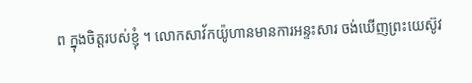ព ក្នុងចិត្តរបស់ខ្ញុំ ។ លោកសាវ័កយ៉ូហានមានការអន្ទះសារ ចង់ឃើញព្រះយេស៊ូវ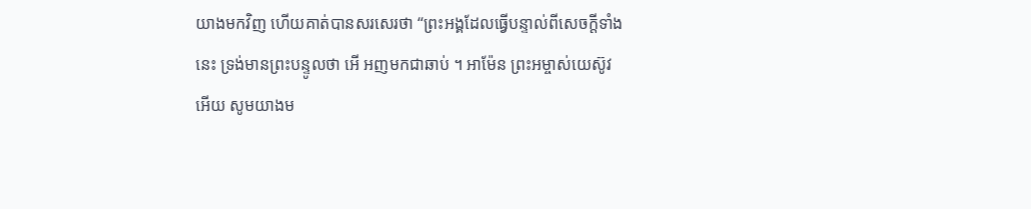យាងមកវិញ ហើយគាត់បានសរសេរថា “ព្រះអង្គដែលធ្វើបន្ទាល់ពីសេចក្តីទាំងនេះ ទ្រង់មានព្រះបន្ទូលថា អើ អញមកជាឆាប់ ។ អាម៉ែន ព្រះអម្ចាស់យេស៊ូវអើយ សូមយាងម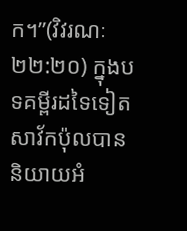ក។”(វិវរណៈ ២២:២០) ក្នុងបទគម្ពីរដទៃទៀត សាវ័កប៉ុលបាននិយាយអំ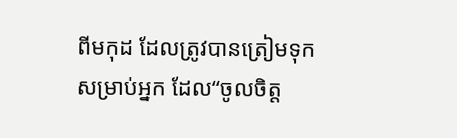ពីមកុដ ដែលត្រូវបានត្រៀមទុកសម្រាប់អ្នក ដែល“ចូលចិត្ត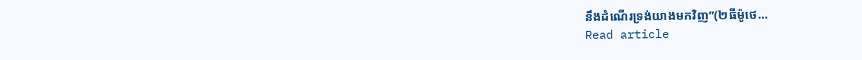នឹងដំណើរទ្រង់យាងមកវិញ”(២ធីម៉ូថេ…
Read article